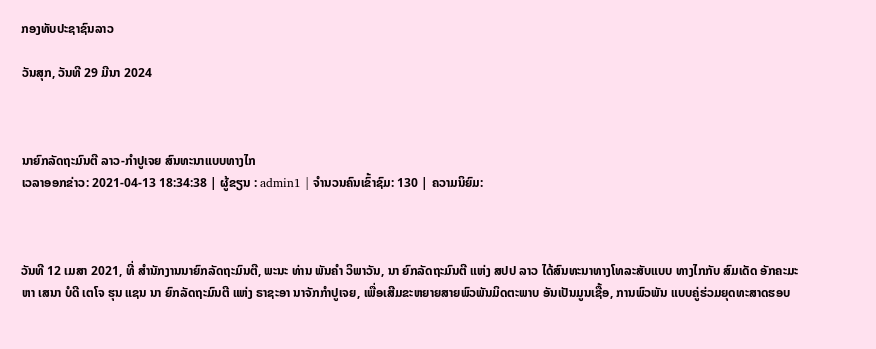ກອງທັບປະຊາຊົນລາວ

ວັນສຸກ, ວັນທີ 29 ມີນາ 2024



ນາຍົກລັດຖະມົນຕີ ລາວ-ກຳປູເຈຍ ສົນທະນາແບບທາງໄກ
ເວລາອອກຂ່າວ: 2021-04-13 18:34:38 | ຜູ້ຂຽນ : admin1 | ຈຳນວນຄົນເຂົ້າຊົມ: 130 | ຄວາມນິຍົມ:



ວັນທີ 12 ເມສາ 2021, ທີ່ ສໍານັກງານນາຍົກລັດຖະມົນຕີ, ພະນະ ທ່ານ ພັນຄໍາ ວິພາວັນ, ນາ ຍົກລັດຖະມົນຕີ ແຫ່ງ ສປປ ລາວ ໄດ້ສົນທະນາທາງໂທລະສັບແບບ ທາງໄກກັບ ສົມເດັດ ອັກຄະມະຫາ ເສນາ ບໍດີ ເຕໂຈ ຮຸນ ແຊນ ນາ ຍົກລັດຖະມົນຕີ ແຫ່ງ ຣາຊະອາ ນາຈັກກໍາປູເຈຍ, ເພື່ອເສີມຂະຫຍາຍສາຍພົວພັນມິດຕະພາບ ອັນເປັນມູນເຊື້ອ, ການພົວພັນ ແບບຄູ່ຮ່ວມຍຸດທະສາດຮອບ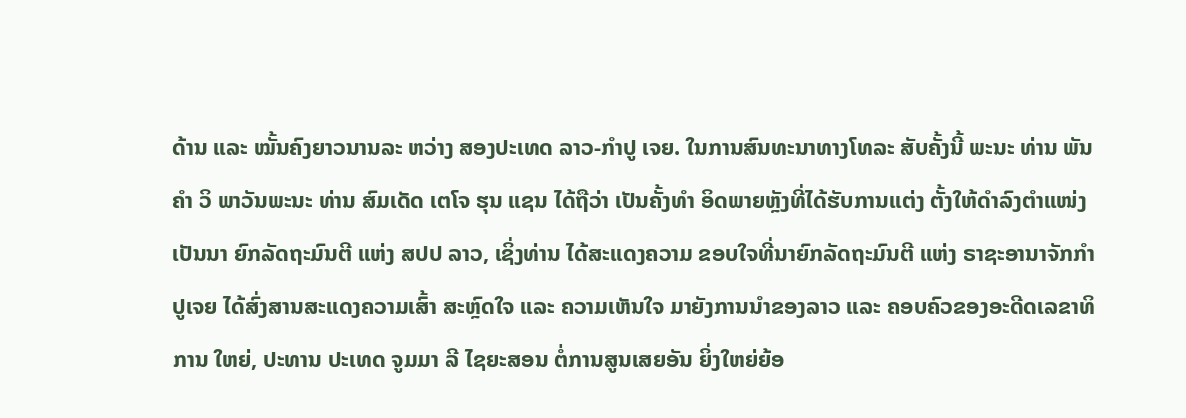ດ້ານ ແລະ ໝັ້ນຄົງຍາວນານລະ ຫວ່າງ ສອງປະເທດ ລາວ-ກໍາປູ ເຈຍ. ໃນການສົນທະນາທາງໂທລະ ສັບຄັ້ງນີ້ ພະນະ ທ່ານ ພັນຄໍາ ວິ ພາວັນພະນະ ທ່ານ ສົມເດັດ ເຕໂຈ ຮຸນ ແຊນ ໄດ້ຖືວ່າ ເປັນຄັ້ງທໍາ ອິດພາຍຫຼັງທີ່ໄດ້ຮັບການແຕ່ງ ຕັ້ງໃຫ້ດໍາລົງຕໍາແໜ່ງເປັນນາ ຍົກລັດຖະມົນຕີ ແຫ່ງ ສປປ ລາວ, ເຊິ່ງທ່ານ ໄດ້ສະແດງຄວາມ ຂອບໃຈທີ່ນາຍົກລັດຖະມົນຕີ ແຫ່ງ ຣາຊະອານາຈັກກໍາປູເຈຍ ໄດ້ສົ່ງສານສະແດງຄວາມເສົ້າ ສະຫຼົດໃຈ ແລະ ຄວາມເຫັນໃຈ ມາຍັງການນໍາຂອງລາວ ແລະ ຄອບຄົວຂອງອະດີດເລຂາທິການ ໃຫຍ່, ປະທານ ປະເທດ ຈູມມາ ລີ ໄຊຍະສອນ ຕໍ່ການສູນເສຍອັນ ຍິ່ງໃຫຍ່ຍ້ອ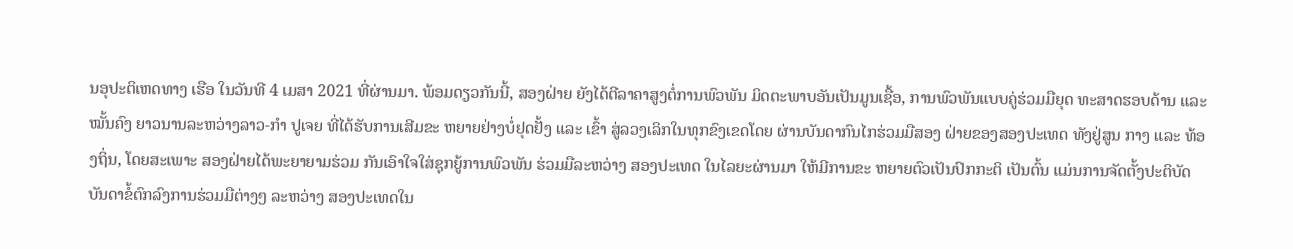ນອຸປະຕິເຫດທາງ ເຮືອ ໃນວັນທີ 4 ເມສາ 2021 ທີ່ຜ່ານມາ. ພ້ອມດຽວກັນນີ້, ສອງຝ່າຍ ຍັງໄດ້ຕີລາຄາສູງຕໍ່ການພົວພັນ ມິດຕະພາບອັນເປັນມູນເຊື້ອ, ການພົວພັນແບບຄູ່ຮ່ວມມືຍຸດ ທະສາດຮອບດ້ານ ແລະ ໝັ້ນຄົງ ຍາວນານລະຫວ່າງລາວ-ກໍາ ປູເຈຍ ທີ່ໄດ້ຮັບການເສີມຂະ ຫຍາຍຢ່າງບໍ່ຢຸດຢັ້ງ ແລະ ເຂົ້າ ສູ່ລວງເລິກໃນທຸກຂົງເຂດໂດຍ ຜ່ານບັນດາກົນໄກຮ່ວມມືສອງ ຝ່າຍຂອງສອງປະເທດ ທັງຢູ່ສູນ ກາງ ແລະ ທ້ອງຖິ່ນ, ໂດຍສະເພາະ ສອງຝ່າຍໄດ້ພະຍາຍາມຮ່ວມ ກັນເອົາໃຈໃສ່ຊຸກຍູ້ການພົວພັນ ຮ່ວມມືລະຫວ່າງ ສອງປະເທດ ໃນໄລຍະຜ່ານມາ ໃຫ້ມີການຂະ ຫຍາຍຕົວເປັນປົກກະຕິ ເປັນຕົ້ນ ແມ່ນການຈັດຕັ້ງປະຕິບັດບັນດາຂໍ້ຕົກລົງການຮ່ວມມືຕ່າງໆ ລະຫວ່າງ ສອງປະເທດໃນ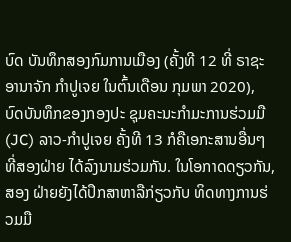ບົດ ບັນທຶກສອງກົມການເມືອງ (ຄັ້ງທີ 12 ທີ່ ຣາຊະອານາຈັກ ກໍາປູເຈຍ ໃນຕົ້ນເດືອນ ກຸມພາ 2020), ບົດບັນທຶກຂອງກອງປະ ຊຸມຄະນະກຳມະການຮ່ວມມື (JC) ລາວ-ກໍາປູເຈຍ ຄັ້ງທີ 13 ກໍຄືເອກະສານອື່ນໆ ທີ່ສອງຝ່າຍ ໄດ້ລົງນາມຮ່ວມກັນ. ໃນໂອກາດດຽວກັນ, ສອງ ຝ່າຍຍັງໄດ້ປຶກສາຫາລືກ່ຽວກັບ ທິດທາງການຮ່ວມມື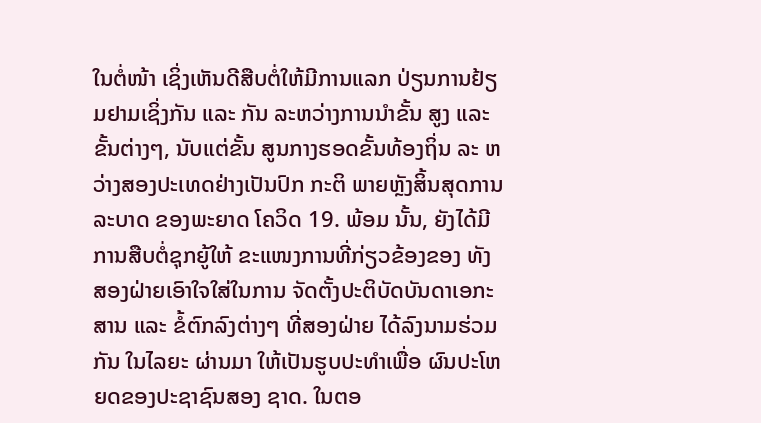ໃນຕໍ່ໜ້າ ເຊິ່ງເຫັນດີສືບຕໍ່ໃຫ້ມີການແລກ ປ່ຽນການຢ້ຽມຢາມເຊິ່ງກັນ ແລະ ກັນ ລະຫວ່າງການນໍາຂັ້ນ ສູງ ແລະ ຂັ້ນຕ່າງໆ, ນັບແຕ່ຂັ້ນ ສູນກາງຮອດຂັ້ນທ້ອງຖິ່ນ ລະ ຫວ່າງສອງປະເທດຢ່າງເປັນປົກ ກະຕິ ພາຍຫຼັງສິ້ນສຸດການລະບາດ ຂອງພະຍາດ ໂຄວິດ 19. ພ້ອມ ນັ້ນ, ຍັງໄດ້ມີການສືບຕໍ່ຊຸກຍູ້ໃຫ້ ຂະແໜງການທີ່ກ່ຽວຂ້ອງຂອງ ທັງສອງຝ່າຍເອົາໃຈໃສ່ໃນການ ຈັດຕັ້ງປະຕິບັດບັນດາເອກະສານ ແລະ ຂໍ້ຕົກລົງຕ່າງໆ ທີ່ສອງຝ່າຍ ໄດ້ລົງນາມຮ່ວມກັນ ໃນໄລຍະ ຜ່ານມາ ໃຫ້ເປັນຮູບປະທຳເພື່ອ ຜົນປະໂຫຍດຂອງປະຊາຊົນສອງ ຊາດ. ໃນຕອ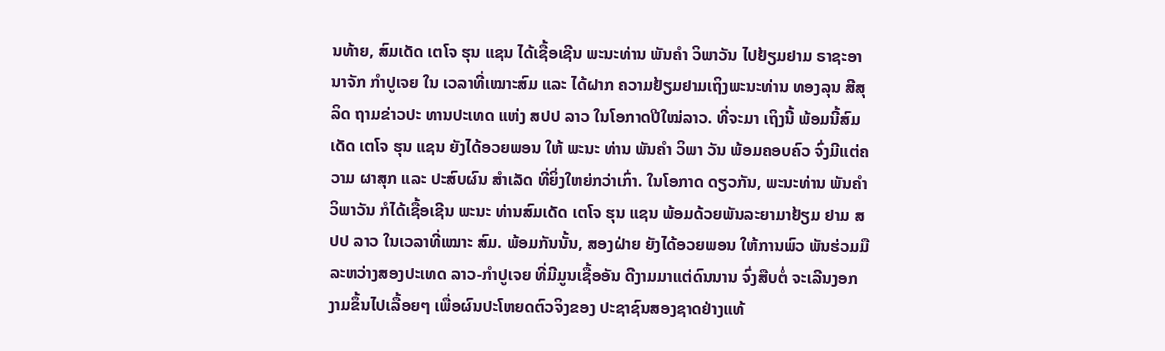ນທ້າຍ, ສົມເດັດ ເຕໂຈ ຮຸນ ແຊນ ໄດ້ເຊື້ອເຊີນ ພະນະທ່ານ ພັນຄຳ ວິພາວັນ ໄປຢ້ຽມຢາມ ຣາຊະອານາຈັກ ກຳປູເຈຍ ໃນ ເວລາທີ່ເໝາະສົມ ແລະ ໄດ້ຝາກ ຄວາມຢ້ຽມຢາມເຖິງພະນະທ່ານ ທອງລຸນ ສີສຸລິດ ຖາມຂ່າວປະ ທານປະເທດ ແຫ່ງ ສປປ ລາວ ໃນໂອກາດປີໃໝ່ລາວ. ທີ່ຈະມາ ເຖິງນີ້ ພ້ອມນີ້ສົມເດັດ ເຕໂຈ ຮຸນ ແຊນ ຍັງໄດ້ອວຍພອນ ໃຫ້ ພະນະ ທ່ານ ພັນຄຳ ວິພາ ວັນ ພ້ອມຄອບຄົວ ຈົ່ງມີແຕ່ຄວາມ ຜາສຸກ ແລະ ປະສົບຜົນ ສໍາເລັດ ທີ່ຍິ່ງໃຫຍ່ກວ່າເກົ່າ. ໃນໂອກາດ ດຽວກັນ, ພະນະທ່ານ ພັນຄຳ ວິພາວັນ ກໍໄດ້ເຊື້ອເຊີນ ພະນະ ທ່ານສົມເດັດ ເຕໂຈ ຮຸນ ແຊນ ພ້ອມດ້ວຍພັນລະຍາມາຢ້ຽມ ຢາມ ສປປ ລາວ ໃນເວລາທີ່ເໝາະ ສົມ. ພ້ອມກັນນັ້ນ, ສອງຝ່າຍ ຍັງໄດ້ອວຍພອນ ໃຫ້ການພົວ ພັນຮ່ວມມືລະຫວ່າງສອງປະເທດ ລາວ-ກຳປູເຈຍ ທີ່ມີມູນເຊື້ອອັນ ດີງາມມາແຕ່ດົນນານ ຈົ່ງສືບຕໍ່ ຈະເລີນງອກງາມຂຶ້ນໄປເລື້ອຍໆ ເພື່ອຜົນປະໂຫຍດຕົວຈິງຂອງ ປະຊາຊົນສອງຊາດຢ່າງແທ້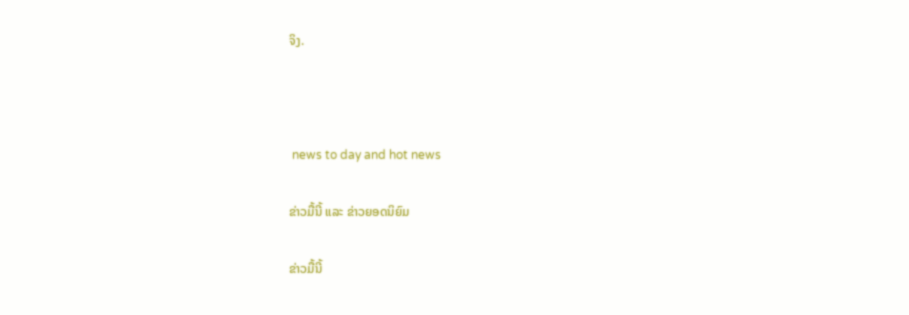ຈິງ.



 news to day and hot news

ຂ່າວມື້ນີ້ ແລະ ຂ່າວຍອດນິຍົມ

ຂ່າວມື້ນີ້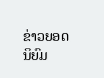ຂ່າວຍອດນິຍົມ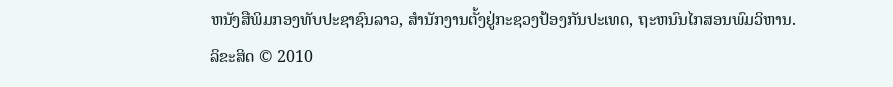ຫນັງສືພິມກອງທັບປະຊາຊົນລາວ, ສຳນັກງານຕັ້ງຢູ່ກະຊວງປ້ອງກັນປະເທດ, ຖະຫນົນໄກສອນພົມວິຫານ.
ລິຂະສິດ © 2010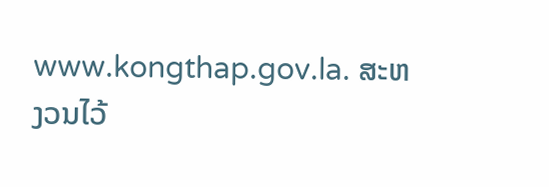www.kongthap.gov.la. ສະຫງວນໄວ້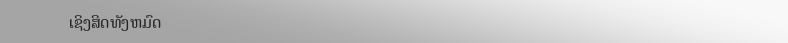ເຊິງສິດທັງຫມົດ